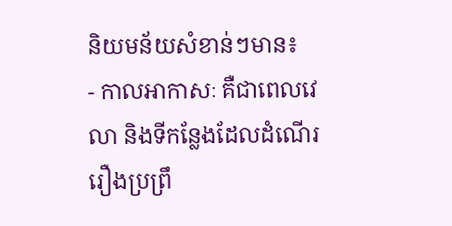និយមន័យសំខាន់ៗមាន៖
- កាលអាកាសៈ គឺជាពេលវេលា និងទីកន្លែងដែលដំណើររឿងប្រព្រឹ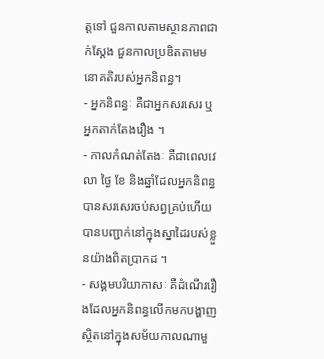ត្តទៅ ជួនកាលតាមស្ថានភាពជាក់ស្ដែង ជួនកាលប្រឌិតតាមមនោគតិរបស់អ្នកនិពន្ធ។
- អ្នកនិពន្ធៈ គឺជាអ្នកសរសេរ ឬអ្នកតាក់តែងរឿង ។
- កាលកំណត់តែងៈ គឺជាពេលវេលា ថ្ងៃ ខែ និងឆ្នាំដែលអ្នកនិពន្ធបានសរសេរចប់សព្វគ្រប់ហើយបានបញ្ជាក់នៅក្នុងស្នាដៃរបស់ខ្លួនយ៉ាងពិតប្រាកដ ។
- សង្គមបរិយាកាសៈ គឺដំណើររឿងដែលអ្នកនិពន្ធលើកមកបង្ហាញ ស្ថិតនៅក្នុងសម័យកាលណាមួ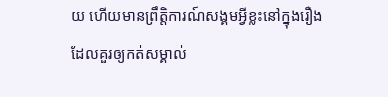យ ហើយមានព្រឹត្តិការណ៍សង្គមអ្វីខ្លះនៅក្នុងរឿងដែលគួរឲ្យកត់សម្គាល់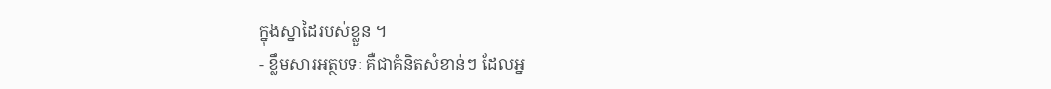ក្នុងស្នាដៃរបស់ខ្លួន ។
- ខ្លឹមសារអត្ថបទៈ គឺជាគំនិតសំខាន់ៗ ដែលអ្ន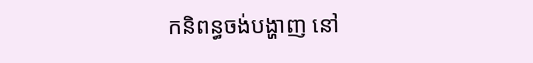កនិពន្ធចង់បង្ហាញ នៅ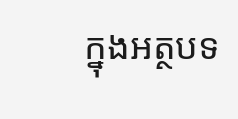ក្នុងអត្ថបទ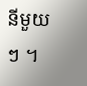នីមួយ ៗ ។